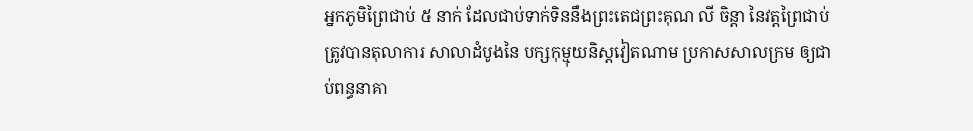អ្នកភូមិព្រៃជាប់ ៥ នាក់ ដែលជាប់ទាក់ទិននឹងព្រះតេជព្រះគុណ លី ចិន្ដា នៃវត្តព្រៃជាប់ ត្រូវបានតុលាការ សាលាដំបូងនៃ បក្សកុម្មុយនិស្តវៀតណាម ប្រកាសសាលក្រម ឲ្យជាប់ពន្ធនាគា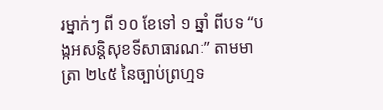រម្នាក់ៗ ពី ១០ ខែទៅ ១ ឆ្នាំ ពីបទ “បង្កអសន្តិសុខទីសាធារណៈ” តាមមាត្រា ២៤៥ នៃច្បាប់ព្រហ្មទ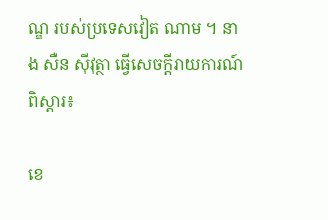ណ្ឌ របស់ប្រទេសវៀត ណាម ។ នាង សឺន ស៊ីវុត្ថា ធ្វើសេចក្ដីរាយការណ៍ពិស្ដារ៖

ខេ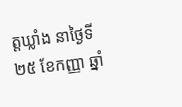ត្តឃ្លាំង នាថ្ងៃទី ២៥ ខែកញ្ញា ឆ្នាំ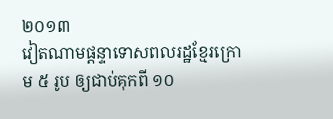២០១៣
វៀតណាមផ្ដន្ទាទោសពលរដ្ឋខ្មែរក្រោម ៥ រូប ឲ្យជាប់គុកពី ១០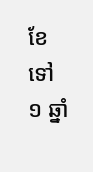ខែទៅ ១ ឆ្នាំ